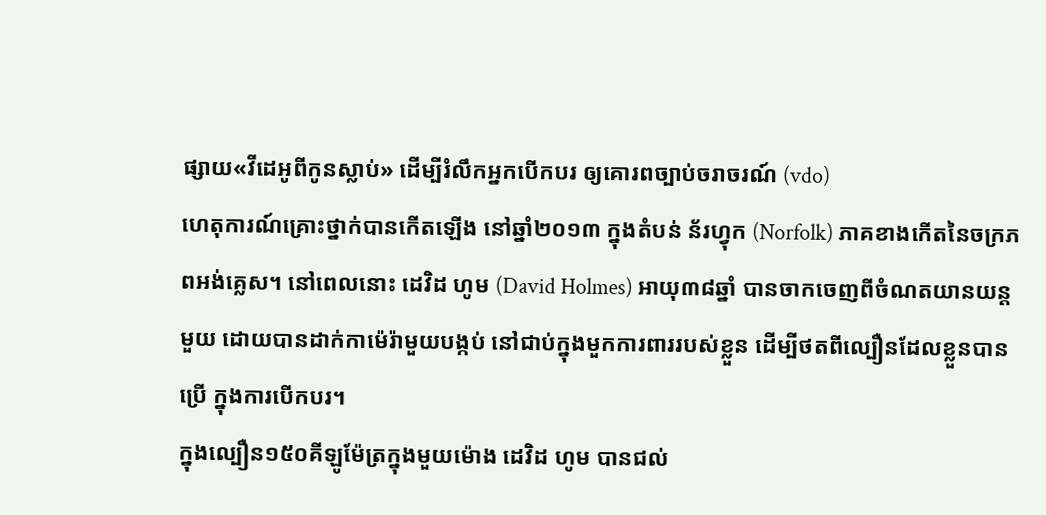ផ្សាយ«វីដេអូពីកូនស្លាប់» ដើម្បីរំលឹកអ្នកបើកបរ ឲ្យគោរពច្បាប់ចរាចរណ៍ (vdo)
ហេតុការណ៍គ្រោះថ្នាក់បានកើតឡើង នៅឆ្នាំ២០១៣ ក្នុងតំបន់ ន័រហ្វុក (Norfolk) ភាគខាងកើតនៃចក្រភពអង់គ្លេស។ នៅពេលនោះ ដេវិដ ហូម (David Holmes) អាយុ៣៨ឆ្នាំ បានចាកចេញពីចំណតយានយន្ដមួយ ដោយបានដាក់កាម៉េរ៉ាមួយបង្កប់ នៅជាប់ក្នុងមួកការពាររបស់ខ្លួន ដើម្បីថតពីល្បឿនដែលខ្លួនបានប្រើ ក្នុងការបើកបរ។
ក្នុងល្បឿន១៥០គីឡូម៉ែត្រក្នុងមួយម៉ោង ដេវិដ ហូម បានជល់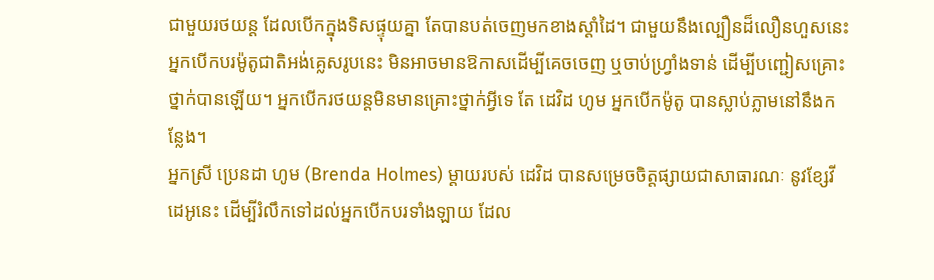ជាមួយរថយន្ដ ដែលបើកក្នុងទិសផ្ទុយគ្នា តែបានបត់ចេញមកខាងស្ដាំដៃ។ ជាមួយនឹងល្បឿនដ៏លឿនហួសនេះ អ្នកបើកបរម៉ូតូជាតិអង់គ្លេសរូបនេះ មិនអាចមានឱកាសដើម្បីគេចចេញ ឬចាប់ហ្វ្រាំងទាន់ ដើម្បីបញ្ជៀសគ្រោះថ្នាក់បានឡើយ។ អ្នកបើករថយន្ដមិនមានគ្រោះថ្នាក់អ្វីទេ តែ ដេវិដ ហូម អ្នកបើកម៉ូតូ បានស្លាប់ភ្លាមនៅនឹងកន្លែង។
អ្នកស្រី ប្រេនដា ហូម (Brenda Holmes) ម្ដាយរបស់ ដេវិដ បានសម្រេចចិត្តផ្សាយជាសាធារណៈ នូវខ្សែវីដេអូនេះ ដើម្បីរំលឹកទៅដល់អ្នកបើកបរទាំងឡាយ ដែល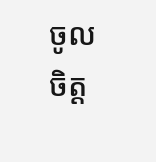ចូលចិត្ត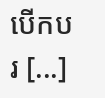បើកបរ [...]